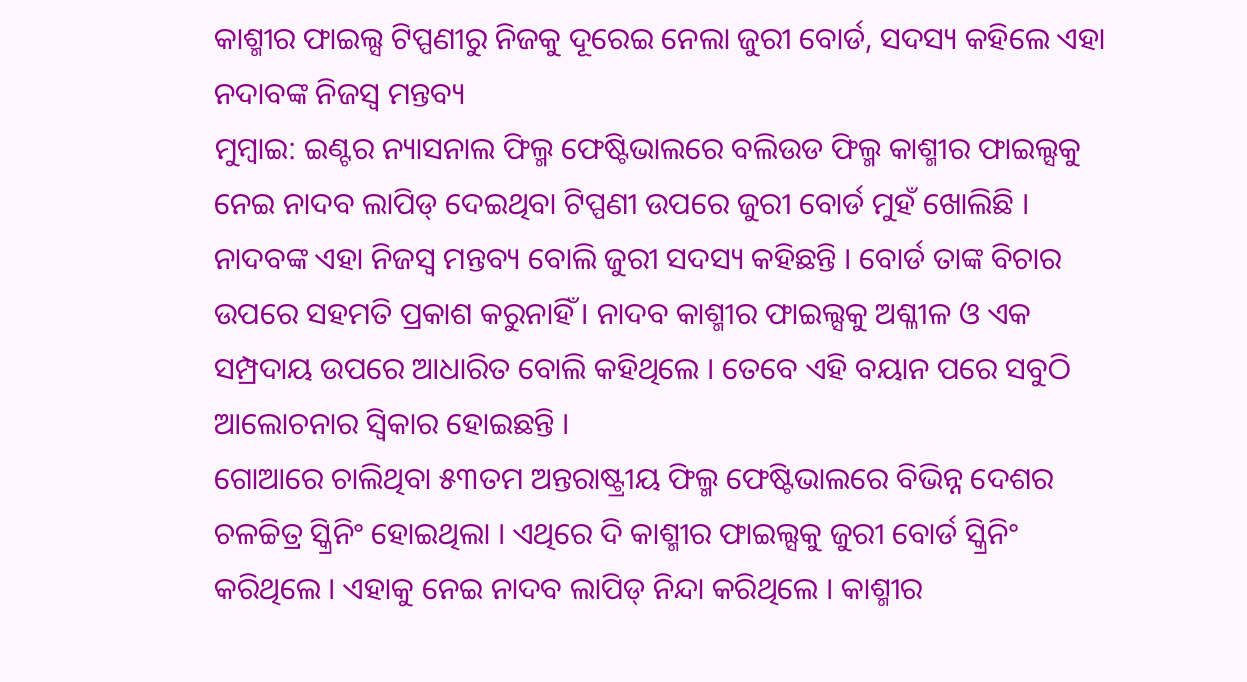କାଶ୍ମୀର ଫାଇଲ୍ସ ଟିପ୍ପଣୀରୁ ନିଜକୁ ଦୂରେଇ ନେଲା ଜୁରୀ ବୋର୍ଡ, ସଦସ୍ୟ କହିଲେ ଏହା ନଦାବଙ୍କ ନିଜସ୍ବ ମନ୍ତବ୍ୟ
ମୁମ୍ବାଇ: ଇଣ୍ଟର ନ୍ୟାସନାଲ ଫିଲ୍ମ ଫେଷ୍ଟିଭାଲରେ ବଲିଉଡ ଫିଲ୍ମ କାଶ୍ମୀର ଫାଇଲ୍ସକୁ ନେଇ ନାଦବ ଲାପିଡ୍ ଦେଇଥିବା ଟିପ୍ପଣୀ ଉପରେ ଜୁରୀ ବୋର୍ଡ ମୁହଁ ଖୋଲିଛି । ନାଦବଙ୍କ ଏହା ନିଜସ୍ବ ମନ୍ତବ୍ୟ ବୋଲି ଜୁରୀ ସଦସ୍ୟ କହିଛନ୍ତି । ବୋର୍ଡ ତାଙ୍କ ବିଚାର ଉପରେ ସହମତି ପ୍ରକାଶ କରୁନାହିଁ । ନାଦବ କାଶ୍ମୀର ଫାଇଲ୍ସକୁ ଅଶ୍ଳୀଳ ଓ ଏକ ସମ୍ପ୍ରଦାୟ ଉପରେ ଆଧାରିତ ବୋଲି କହିଥିଲେ । ତେବେ ଏହି ବୟାନ ପରେ ସବୁଠି ଆଲୋଚନାର ସ୍ବିକାର ହୋଇଛନ୍ତି ।
ଗୋଆରେ ଚାଲିଥିବା ୫୩ତମ ଅନ୍ତରାଷ୍ଟ୍ରୀୟ ଫିଲ୍ମ ଫେଷ୍ଟିଭାଲରେ ବିଭିନ୍ନ ଦେଶର ଚଳଚ୍ଚିତ୍ର ସ୍କ୍ରିନିଂ ହୋଇଥିଲା । ଏଥିରେ ଦି କାଶ୍ମୀର ଫାଇଲ୍ସକୁ ଜୁରୀ ବୋର୍ଡ ସ୍କ୍ରିନିଂ କରିଥିଲେ । ଏହାକୁ ନେଇ ନାଦବ ଲାପିଡ୍ ନିନ୍ଦା କରିଥିଲେ । କାଶ୍ମୀର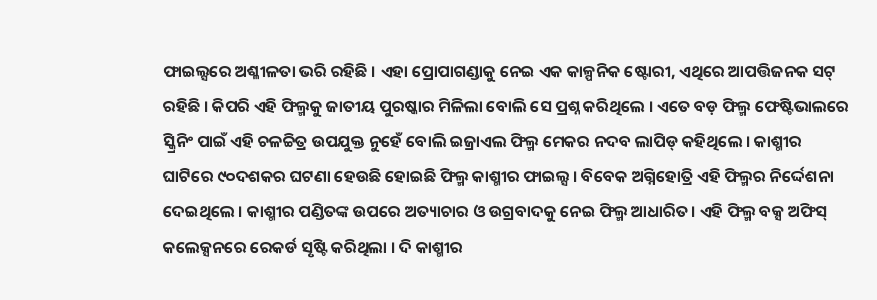ଫାଇଲ୍ସରେ ଅଶ୍ଳୀଳତା ଭରି ରହିଛି । ଏହା ପ୍ରୋପାଗଣ୍ଡାକୁ ନେଇ ଏକ କାଳ୍ପନିକ ଷ୍ଟୋରୀ, ଏଥିରେ ଆପତ୍ତିଜନକ ସଟ୍ ରହିଛି । କିପରି ଏହି ଫିଲ୍ମକୁ ଜାତୀୟ ପୁରଷ୍କାର ମିଳିଲା ବୋଲି ସେ ପ୍ରଶ୍ନ କରିଥିଲେ । ଏତେ ବଡ଼ ଫିଲ୍ମ ଫେଷ୍ଟିଭାଲରେ ସ୍କ୍ରିନିଂ ପାଇଁ ଏହି ଚଳଚ୍ଚିତ୍ର ଉପଯୁକ୍ତ ନୁହେଁ ବୋଲି ଇଜ୍ରାଏଲ ଫିଲ୍ମ ମେକର ନଦବ ଲାପିଡ୍ କହିଥିଲେ । କାଶ୍ମୀର ଘାଟିରେ ୯୦ଦଶକର ଘଟଣା ହେଉଛି ହୋଇଛି ଫିଲ୍ମ କାଶ୍ମୀର ଫାଇଲ୍ସ । ବିବେକ ଅଗ୍ନିହୋତ୍ରି ଏହି ଫିଲ୍ମର ନିର୍ଦ୍ଦେଶନା ଦେଇଥିଲେ । କାଶ୍ମୀର ପଣ୍ଡିତଙ୍କ ଉପରେ ଅତ୍ୟାଚାର ଓ ଉଗ୍ରବାଦକୁ ନେଇ ଫିଲ୍ମ ଆଧାରିତ। ଏହି ଫିଲ୍ମ ବକ୍ସ ଅଫିସ୍ କଲେକ୍ସନରେ ରେକର୍ଡ ସୃଷ୍ଟି କରିଥିଲା । ଦି କାଶ୍ମୀର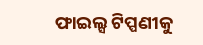ଫାଇଲ୍ସ ଟିପ୍ପଣୀକୁ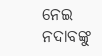ନେଇ ନଦାବଙ୍କୁ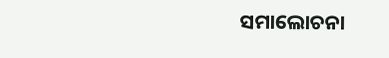ସମାଲୋଚନା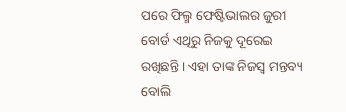ପରେ ଫିଲ୍ମ ଫେଷ୍ଟିଭାଲର ଜୁରୀ ବୋର୍ଡ ଏଥିରୁ ନିଜକୁ ଦୂରେଇ ରଖିଛନ୍ତି । ଏହା ତାଙ୍କ ନିଜସ୍ବ ମନ୍ତବ୍ୟ ବୋଲି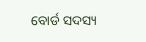ବୋର୍ଡ ସଦସ୍ୟ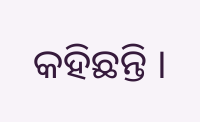କହିଛନ୍ତି ।